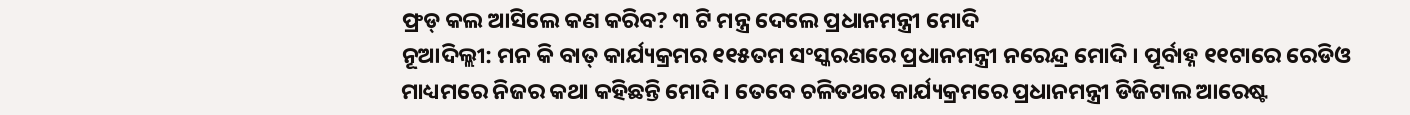ଫ୍ରଡ୍ କଲ ଆସିଲେ କଣ କରିବ? ୩ ଟି ମନ୍ତ୍ର ଦେଲେ ପ୍ରଧାନମନ୍ତ୍ରୀ ମୋଦି
ନୂଆଦିଲ୍ଲୀ: ମନ କି ବାତ୍ କାର୍ଯ୍ୟକ୍ରମର ୧୧୫ତମ ସଂସ୍କରଣରେ ପ୍ରଧାନମନ୍ତ୍ରୀ ନରେନ୍ଦ୍ର ମୋଦି । ପୂର୍ବାହ୍ନ ୧୧ଟାରେ ରେଡିଓ ମାଧ୍ୟମରେ ନିଜର କଥା କହିଛନ୍ତି ମୋଦି । ତେବେ ଚଳିତଥର କାର୍ଯ୍ୟକ୍ରମରେ ପ୍ରଧାନମନ୍ତ୍ରୀ ଡିଜିଟାଲ ଆରେଷ୍ଟ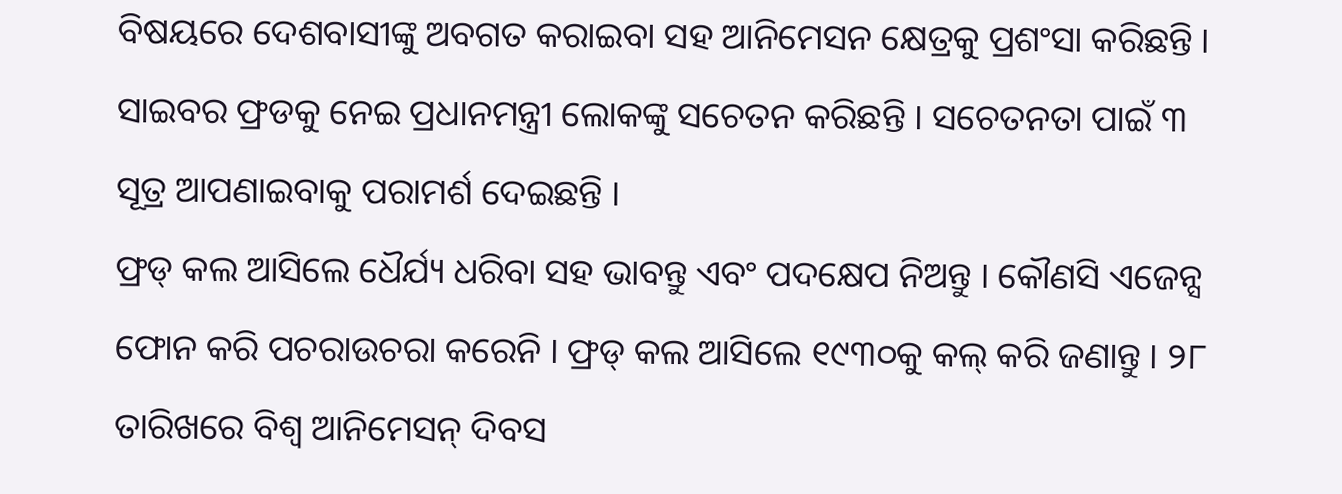ବିଷୟରେ ଦେଶବାସୀଙ୍କୁ ଅବଗତ କରାଇବା ସହ ଆନିମେସନ କ୍ଷେତ୍ରକୁ ପ୍ରଶଂସା କରିଛନ୍ତି । ସାଇବର ଫ୍ରଡକୁ ନେଇ ପ୍ରଧାନମନ୍ତ୍ରୀ ଲୋକଙ୍କୁ ସଚେତନ କରିଛନ୍ତି । ସଚେତନତା ପାଇଁ ୩ ସୂତ୍ର ଆପଣାଇବାକୁ ପରାମର୍ଶ ଦେଇଛନ୍ତି ।
ଫ୍ରଡ୍ କଲ ଆସିଲେ ଧୈର୍ଯ୍ୟ ଧରିବା ସହ ଭାବନ୍ତୁ ଏବଂ ପଦକ୍ଷେପ ନିଅନ୍ତୁ । କୌଣସି ଏଜେନ୍ସ ଫୋନ କରି ପଚରାଉଚରା କରେନି । ଫ୍ରଡ୍ କଲ ଆସିଲେ ୧୯୩୦କୁ କଲ୍ କରି ଜଣାନ୍ତୁ । ୨୮ ତାରିଖରେ ବିଶ୍ଵ ଆନିମେସନ୍ ଦିବସ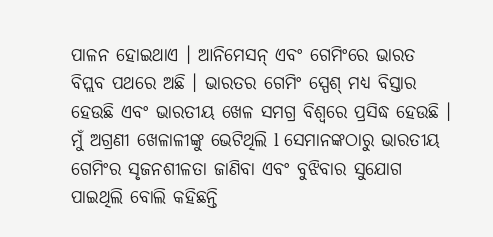ପାଳନ ହୋଇଥାଏ । ଆନିମେସନ୍ ଏବଂ ଗେମିଂରେ ଭାରତ ବିପ୍ଲବ ପଥରେ ଅଛି । ଭାରତର ଗେମିଂ ସ୍ପେଶ୍ ମଧ୍ୟ ବିସ୍ତାର ହେଉଛି ଏବଂ ଭାରତୀୟ ଖେଳ ସମଗ୍ର ବିଶ୍ଵରେ ପ୍ରସିଦ୍ଧ ହେଉଛି । ମୁଁ ଅଗ୍ରଣୀ ଖେଳାଳୀଙ୍କୁ ଭେଟିଥିଲି l ସେମାନଙ୍କଠାରୁ ଭାରତୀୟ ଗେମିଂର ସୃଜନଶୀଳତା ଜାଣିବା ଏବଂ ବୁଝିବାର ସୁଯୋଗ ପାଇଥିଲି ବୋଲି କହିଛନ୍ତି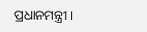ପ୍ରଧାନମନ୍ତ୍ରୀ ।